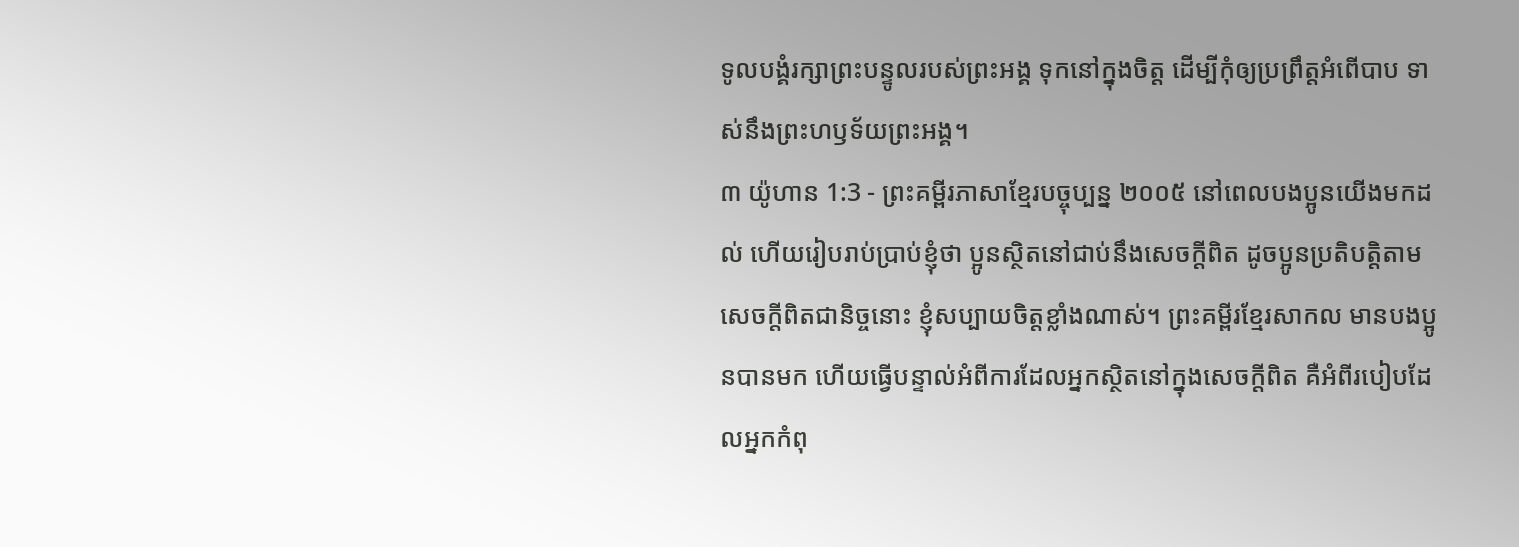ទូលបង្គំរក្សាព្រះបន្ទូលរបស់ព្រះអង្គ ទុកនៅក្នុងចិត្ត ដើម្បីកុំឲ្យប្រព្រឹត្តអំពើបាប ទាស់នឹងព្រះហឫទ័យព្រះអង្គ។
៣ យ៉ូហាន 1:3 - ព្រះគម្ពីរភាសាខ្មែរបច្ចុប្បន្ន ២០០៥ នៅពេលបងប្អូនយើងមកដល់ ហើយរៀបរាប់ប្រាប់ខ្ញុំថា ប្អូនស្ថិតនៅជាប់នឹងសេចក្ដីពិត ដូចប្អូនប្រតិបត្តិតាមសេចក្ដីពិតជានិច្ចនោះ ខ្ញុំសប្បាយចិត្តខ្លាំងណាស់។ ព្រះគម្ពីរខ្មែរសាកល មានបងប្អូនបានមក ហើយធ្វើបន្ទាល់អំពីការដែលអ្នកស្ថិតនៅក្នុងសេចក្ដីពិត គឺអំពីរបៀបដែលអ្នកកំពុ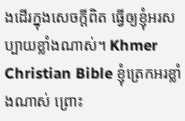ងដើរក្នុងសេចក្ដីពិត ធ្វើឲ្យខ្ញុំអរសប្បាយខ្លាំងណាស់។ Khmer Christian Bible ខ្ញុំត្រេកអរខ្លាំងណាស់ ព្រោះ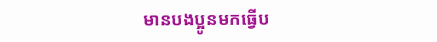មានបងប្អូនមកធ្វើប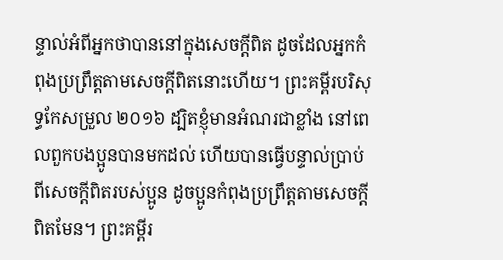ន្ទាល់អំពីអ្នកថាបាននៅក្នុងសេចក្ដីពិត ដូចដែលអ្នកកំពុងប្រព្រឹត្ដតាមសេចក្ដីពិតនោះហើយ។ ព្រះគម្ពីរបរិសុទ្ធកែសម្រួល ២០១៦ ដ្បិតខ្ញុំមានអំណរជាខ្លាំង នៅពេលពួកបងប្អូនបានមកដល់ ហើយបានធ្វើបន្ទាល់ប្រាប់ពីសេចក្ដីពិតរបស់ប្អូន ដូចប្អូនកំពុងប្រព្រឹត្តតាមសេចក្ដីពិតមែន។ ព្រះគម្ពីរ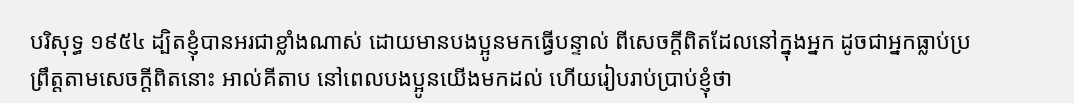បរិសុទ្ធ ១៩៥៤ ដ្បិតខ្ញុំបានអរជាខ្លាំងណាស់ ដោយមានបងប្អូនមកធ្វើបន្ទាល់ ពីសេចក្ដីពិតដែលនៅក្នុងអ្នក ដូចជាអ្នកធ្លាប់ប្រព្រឹត្តតាមសេចក្ដីពិតនោះ អាល់គីតាប នៅពេលបងប្អូនយើងមកដល់ ហើយរៀបរាប់ប្រាប់ខ្ញុំថា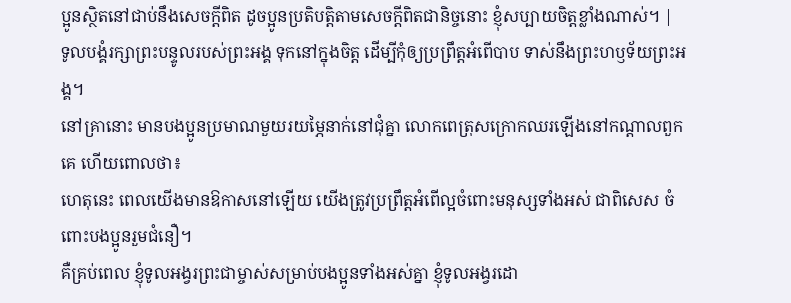ប្អូនស្ថិតនៅជាប់នឹងសេចក្ដីពិត ដូចប្អូនប្រតិបត្ដិតាមសេចក្ដីពិតជានិច្ចនោះ ខ្ញុំសប្បាយចិត្ដខ្លាំងណាស់។ |
ទូលបង្គំរក្សាព្រះបន្ទូលរបស់ព្រះអង្គ ទុកនៅក្នុងចិត្ត ដើម្បីកុំឲ្យប្រព្រឹត្តអំពើបាប ទាស់នឹងព្រះហឫទ័យព្រះអង្គ។
នៅគ្រានោះ មានបងប្អូនប្រមាណមួយរយម្ភៃនាក់នៅជុំគ្នា លោកពេត្រុសក្រោកឈរឡើងនៅកណ្ដាលពួកគេ ហើយពោលថា៖
ហេតុនេះ ពេលយើងមានឱកាសនៅឡើយ យើងត្រូវប្រព្រឹត្តអំពើល្អចំពោះមនុស្សទាំងអស់ ជាពិសេស ចំពោះបងប្អូនរួមជំនឿ។
គឺគ្រប់ពេល ខ្ញុំទូលអង្វរព្រះជាម្ចាស់សម្រាប់បងប្អូនទាំងអស់គ្នា ខ្ញុំទូលអង្វរដោ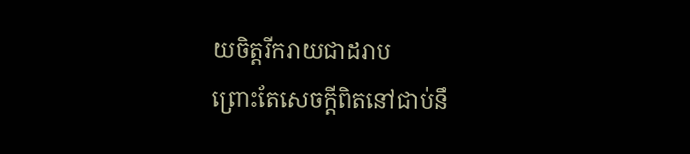យចិត្តរីករាយជាដរាប
ព្រោះតែសេចក្ដីពិតនៅជាប់នឹ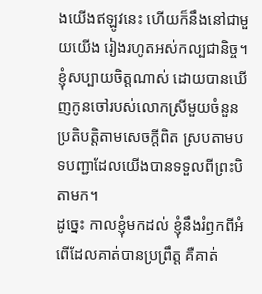ងយើងឥឡូវនេះ ហើយក៏នឹងនៅជាមួយយើង រៀងរហូតអស់កល្បជានិច្ច។
ខ្ញុំសប្បាយចិត្តណាស់ ដោយបានឃើញកូនចៅរបស់លោកស្រីមួយចំនួនប្រតិបត្តិតាមសេចក្ដីពិត ស្របតាមបទបញ្ជាដែលយើងបានទទួលពីព្រះបិតាមក។
ដូច្នេះ កាលខ្ញុំមកដល់ ខ្ញុំនឹងរំឭកពីអំពើដែលគាត់បានប្រព្រឹត្ត គឺគាត់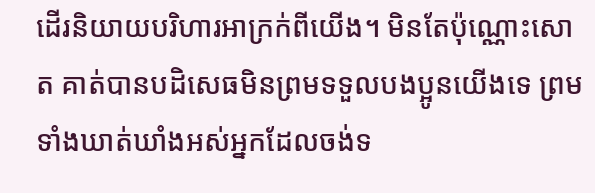ដើរនិយាយបរិហារអាក្រក់ពីយើង។ មិនតែប៉ុណ្ណោះសោត គាត់បានបដិសេធមិនព្រមទទួលបងប្អូនយើងទេ ព្រមទាំងឃាត់ឃាំងអស់អ្នកដែលចង់ទ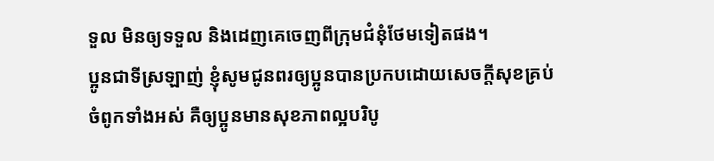ទួល មិនឲ្យទទួល និងដេញគេចេញពីក្រុមជំនុំថែមទៀតផង។
ប្អូនជាទីស្រឡាញ់ ខ្ញុំសូមជូនពរឲ្យប្អូនបានប្រកបដោយសេចក្ដីសុខគ្រប់ចំពូកទាំងអស់ គឺឲ្យប្អូនមានសុខភាពល្អបរិបូ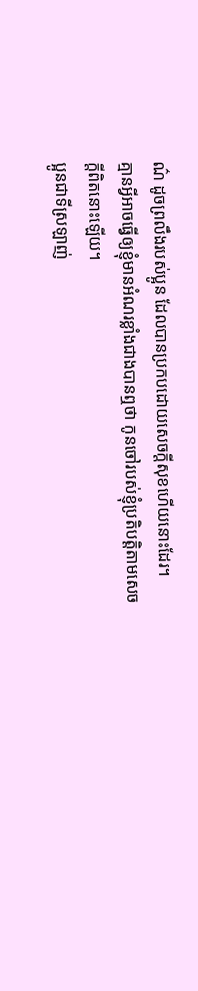ណ៌ ដូចព្រលឹងរបស់ប្អូន ដែលបានប្រកបដោយសេចក្ដីសុខហើយនោះដែរ។
គ្មានអ្វីអាចធ្វើឲ្យខ្ញុំមានអំណរខ្លាំងជាងបានឮថា កូនចៅរបស់ខ្ញុំប្រតិបត្តិតាមសេចក្ដីពិតនោះឡើយ។
ប្អូនជាទីស្រឡាញ់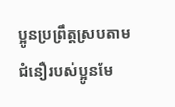ប្អូនប្រព្រឹត្តស្របតាមជំនឿរបស់ប្អូនមែ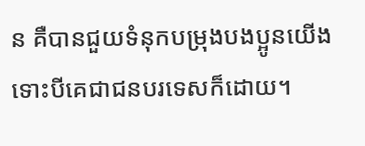ន គឺបានជួយទំនុកបម្រុងបងប្អូនយើង ទោះបីគេជាជនបរទេសក៏ដោយ។